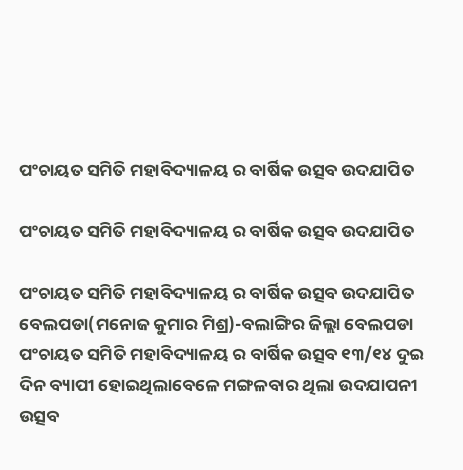ପଂଚାୟତ ସମିତି ମହାବିଦ୍ୟାଳୟ ର ବାର୍ଷିକ ଉତ୍ସବ ଉଦଯାପିତ

ପଂଚାୟତ ସମିତି ମହାବିଦ୍ୟାଳୟ ର ବାର୍ଷିକ ଉତ୍ସବ ଉଦଯାପିତ

ପଂଚାୟତ ସମିତି ମହାବିଦ୍ୟାଳୟ ର ବାର୍ଷିକ ଉତ୍ସବ ଉଦଯାପିତ
ବେଲପଡା(ମନୋଜ କୁମାର ମିଶ୍ର)-ବଲାଙ୍ଗିର ଜିଲ୍ଲା ବେଲପଡା ପଂଚାୟତ ସମିତି ମହାବିଦ୍ୟାଳୟ ର ବାର୍ଷିକ ଉତ୍ସବ ୧୩/୧୪ ଦୁଇ ଦିନ ବ୍ୟାପୀ ହୋଇଥିଲାବେଳେ ମଙ୍ଗଳବାର ଥିଲା ଉଦଯାପନୀ ଉତ୍ସବ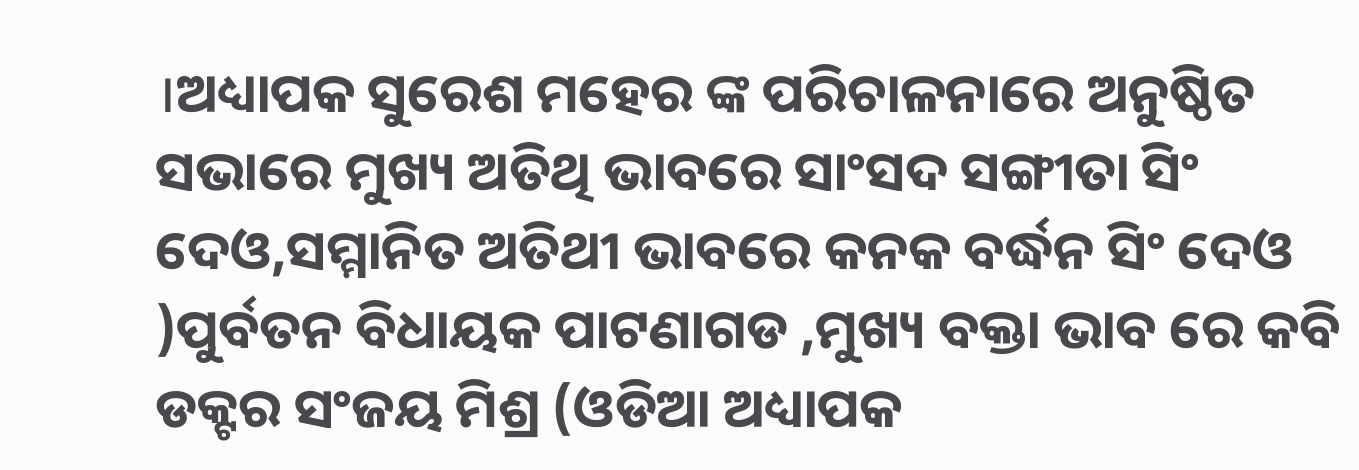।ଅଧ୍ୟାପକ ସୁରେଶ ମହେର ଙ୍କ ପରିଚାଳନାରେ ଅନୁଷ୍ଠିତ ସଭାରେ ମୁଖ୍ୟ ଅତିଥି ଭାବରେ ସାଂସଦ ସଙ୍ଗୀତା ସିଂ ଦେଓ,ସମ୍ମାନିତ ଅତିଥୀ ଭାବରେ କନକ ବର୍ଦ୍ଧନ ସିଂ ଦେଓ )ପୁର୍ବତନ ବିଧାୟକ ପାଟଣାଗଡ ,ମୁଖ୍ୟ ବକ୍ତା ଭାବ ରେ କବି ଡକ୍ଟର ସଂଜୟ ମିଶ୍ର (ଓଡିଆ ଅଧ୍ୟାପକ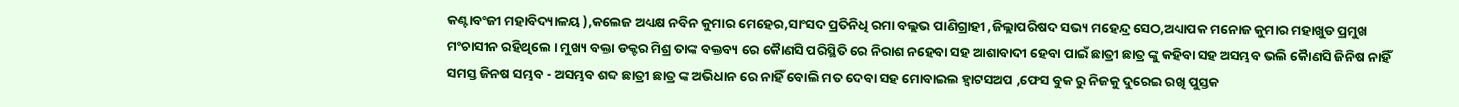କଣ୍ଟାବଂଜୀ ମହାବିଦ୍ୟାଳୟ ),କଲେଜ ଅଧ୍ୟକ୍ଷ ନବିନ କୁମାର ମେହେର,ସାଂସଦ ପ୍ରତିନିଧି ରମା ବଲ୍ଲଭ ପାଣିଗ୍ରାହୀ ,ଜିଲ୍ଲାପରିଷଦ ସଭ୍ୟ ମହେନ୍ଦ୍ର ସେଠ,ଅଧ୍ୟାପକ ମନୋଜ କୁମାର ମହାଖୁଡ ପ୍ରମୁଖ ମଂଚାସୀନ ରହିଥିଲେ । ମୁଖ୍ୟ ବକ୍ତା ଡକ୍ଟର ମିଶ୍ର ତାଙ୍କ ବକ୍ତବ୍ୟ ରେ କୈାଣସି ପରିସ୍ଥିତି ରେ ନିରାଶ ନହେବା ସହ ଆଶାବାଦୀ ହେବା ପାଇଁ ଛାତ୍ରୀ ଛାତ୍ର ଙ୍କୁ କହିବା ସହ ଅସମ୍ଭବ ଭଲି କୈାଣସି ଜିନିଷ ନାହିଁ ସମସ୍ତ ଜିନଷ ସମ୍ଭବ - ଅସମ୍ଭବ ଶବ୍ଦ ଛାତ୍ରୀ ଛାତ୍ର ଙ୍କ ଅଭିଧାନ ରେ ନାହିଁ ବୋଲି ମତ ଦେବା ସହ ମୋବାଇଲ ହ୍ୱାଟସଅପ ,ଫେସ ବୁକ ରୁ ନିଜକୁ ଦୁରେଇ ରଖି ପୁସ୍ତକ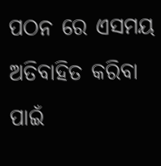ପଠନ ରେ ଏସମୟ ଅତିବାହିତ କରିବା ପାଇଁ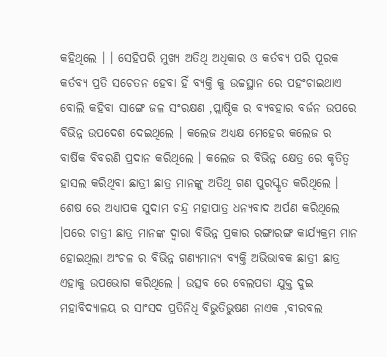କହିଥିଲେ । । ସେହିପରି ମୁଖ୍ୟ ଅତିଥି ଅଧିକାର ଓ କର୍ତବ୍ୟ ପରି ପୂରକ କର୍ତବ୍ୟ ପ୍ରତି ସଚେତନ ହେବା ହିଁ ବ୍ୟକ୍ତି କୁ ଉଚ୍ଚସ୍ଥାନ ରେ ପହଂଚାଇଥାଏ ବୋଲି କହିବା ସାଙ୍ଗେ ଜଳ ସଂରକ୍ଷଣ ,ପ୍ଲାଷ୍ଠିକ ର ବ୍ୟବହାର ବର୍ଜନ ଉପରେ ବିଭିନ୍ନ ଉପଦେଶ ଦେଇଥିଲେ । କଲେଜ ଅଧ୍ୟକ୍ଷ ମେହେର କଲେଜ ର ବାର୍ଷିକ ବିବରଣି ପ୍ରଦାନ କରିଥିଲେ । କଲେଜ ର ବିଭିନ୍ନ କ୍ଷେତ୍ର ରେ କୃତିତ୍ୱ ହାସଲ କରିଥିବା ଛାତ୍ରୀ ଛାତ୍ର ମାନଙ୍କୁ ଅତିଥି ଗଣ ପୁରସ୍କୃତ କରିଥିଲେ । ଶେଷ ରେ ଅଧ୍ୟାପକ ସୁଦାମ ଚନ୍ଦ୍ର ମହାପାତ୍ର ଧନ୍ୟବାଦ ଅର୍ପଣ କରିଥିଲେ ।ପରେ ଚାତ୍ରୀ ଛାତ୍ର ମାନଙ୍କ ଦ୍ୱାରା ବିଭିନ୍ନ ପ୍ରକାର ରଙ୍ଗାରଙ୍ଗ କାର୍ଯ୍ୟକ୍ରମ ମାନ ହୋଇଥିଲା ଅଂଚଳ ର ବିଭିନ୍ନ ଗଣ୍ୟମାନ୍ୟ ବ୍ୟକ୍ତି ଅଭିଭାବକ ଛାତ୍ରୀ ଛାତ୍ର ଏହାକୁ ଉପଭୋଗ କରିଥିଲେ । ଉତ୍ସବ ରେ ବେଲପଡା ଯୁକ୍ତ ଦୁଇ ମହାବିଦ୍ୟାଳୟ ର ସାଂସଦ ପ୍ରତିନିଧି ବିଭୁତିଭୁଷଣ ନାଏକ ,ବୀରବଲ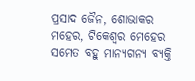ପ୍ରସାଦ ଜୈନ, ଶୋଭାକର ମହେର, ଟିକେଶ୍ୱର ମେହେର ସମେତ ବହୁ ମାନ୍ୟଗନ୍ୟ ବ୍ୟକ୍ତି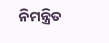ନିମନ୍ତ୍ରିତ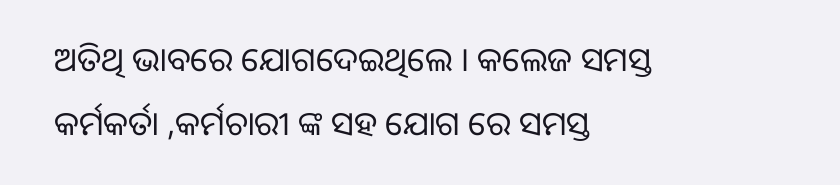ଅତିଥି ଭାବରେ ଯୋଗଦେଇଥିଲେ । କଲେଜ ସମସ୍ତ କର୍ମକର୍ତା ,କର୍ମଚାରୀ ଙ୍କ ସହ ଯୋଗ ରେ ସମସ୍ତ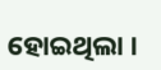ହୋଇଥିଲା ।